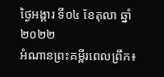ថ្ងៃអង្គារ ទី០៤ ខែតុលា ឆ្នាំ២០២២
អំណានព្រះគម្ពីរពេលព្រឹក៖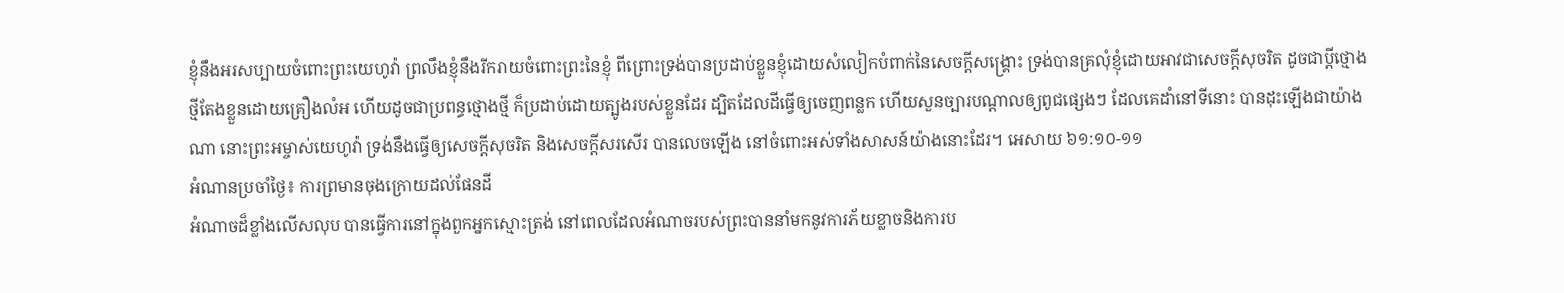ខ្ញុំនឹងអរសប្បាយចំពោះព្រះយេហូវ៉ា ព្រលឹងខ្ញុំនឹងរីករាយចំពោះព្រះនៃខ្ញុំ ពីព្រោះទ្រង់បានប្រដាប់ខ្លួនខ្ញុំដោយសំលៀកបំពាក់នៃសេចក្តីសង្គ្រោះ ទ្រង់បានគ្រលុំខ្ញុំដោយអាវជាសេចក្តីសុចរិត ដូចជាប្តីថ្មោងថ្មីតែងខ្លួនដោយគ្រឿងលំអ ហើយដូចជាប្រពន្ធថ្មោងថ្មី ក៏ប្រដាប់ដោយត្បូងរបស់ខ្លួនដែរ ដ្បិតដែលដីធ្វើឲ្យចេញពន្លក ហើយសួនច្បារបណ្តាលឲ្យពូជផ្សេងៗ ដែលគេដាំនៅទីនោះ បានដុះឡើងជាយ៉ាងណា នោះព្រះអម្ចាស់យេហូវ៉ា ទ្រង់នឹងធ្វើឲ្យសេចក្តីសុចរិត និងសេចក្តីសរសើរ បានលេចឡើង នៅចំពោះអស់ទាំងសាសន៍យ៉ាងនោះដែរ។ អេសាយ ៦១:១០-១១
អំណានប្រចាំថ្ងៃ៖ ការព្រមានចុងក្រោយដល់ផែនដី
អំណាចដ៏ខ្លាំងលើសលុប បានធ្វើការនៅក្នុងពួកអ្នកស្មោះត្រង់ នៅពេលដែលអំណាចរបស់ព្រះបាននាំមកនូវការភ័យខ្លាចនិងការប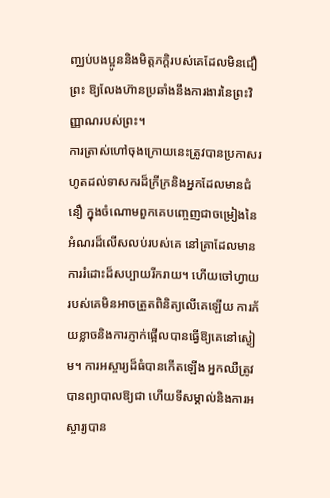ញ្ឈប់បងប្អូននិងមិត្តភក្តិរបស់គេដែលមិនជឿព្រះ ឱ្យលែងហ៊ានប្រឆាំងនឹងការងារនៃព្រះវិញ្ញាណរបស់ព្រះ។
ការត្រាស់ហៅចុងក្រោយនេះត្រូវបានប្រកាសរហូតដល់ទាសករដ៏ក្រីក្រនិងអ្នកដែលមានជំនឿ ក្នុងចំណោមពួកគេបញ្ចេញជាចម្រៀងនៃអំណរដ៏លើសលប់របស់គេ នៅគ្រាដែលមានការរំដោះដ៏សប្បាយរីករាយ។ ហើយចៅហ្វាយរបស់គេមិនអាចត្រួតពិនិត្យលើគេឡើយ ការភ័យខ្លាចនិងការភ្ញាក់ផ្អើលបានធ្វើឱ្យគេនៅស្ងៀម។ ការអស្ចារ្យដ៏ធំបានកើតឡើង អ្នកឈឺត្រូវបានព្យាបាលឱ្យជា ហើយទីសម្គាល់និងការអស្ចារ្យបាន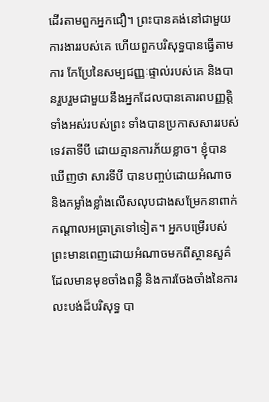ដើរតាមពួកអ្នកជឿ។ ព្រះបានគង់នៅជាមួយការងាររបស់គេ ហើយពួកបរិសុទ្ធបានធ្វើតាមការ កែប្រែនៃសម្បជញ្ញៈផ្ទាល់របស់គេ និងបានរួបរួមជាមួយនឹងអ្នកដែលបានគោរពបញ្ញត្តិទាំងអស់របស់ព្រះ ទាំងបានប្រកាសសាររបស់ទេវតាទីបី ដោយគ្មានការភ័យខ្លាច។ ខ្ញុំបានឃើញថា សារទីបី បានបញ្ចប់ដោយអំណាច និងកម្លាំងខ្លាំងលើសលុបជាងសម្រែកនាពាក់កណ្តាលអធ្រាត្រទៅទៀត។ អ្នកបម្រើរបស់ព្រះមានពេញដោយអំណាចមកពីស្ថានសួគ៌ ដែលមានមុខចាំងពន្លឺ និងការចែងចាំងនៃការលះបង់ដ៏បរិសុទ្ធ បា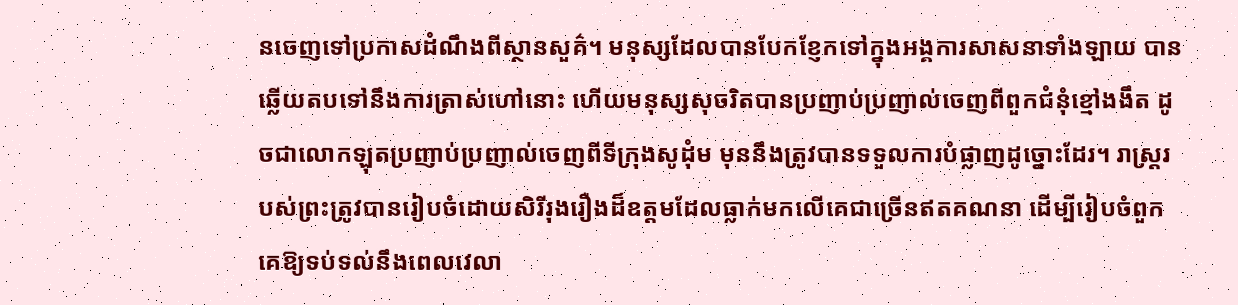នចេញទៅប្រកាសដំណឹងពីស្ថានសួគ៌។ មនុស្សដែលបានបែកខ្ញែកទៅក្នុងអង្គការសាសនាទាំងឡាយ បានឆ្លើយតបទៅនឹងការត្រាស់ហៅនោះ ហើយមនុស្សសុចរិតបានប្រញាប់ប្រញាល់ចេញពីពួកជំនុំខ្មៅងងឹត ដូចជាលោកឡុតប្រញាប់ប្រញាល់ចេញពីទីក្រុងសូដុំម មុននឹងត្រូវបានទទួលការបំផ្លាញដូច្នោះដែរ។ រាស្ត្ររបស់ព្រះត្រូវបានរៀបចំដោយសិរីរុងរឿងដ៏ឧត្តមដែលធ្លាក់មកលើគេជាច្រើនឥតគណនា ដើម្បីរៀបចំពួកគេឱ្យទប់ទល់នឹងពេលវេលា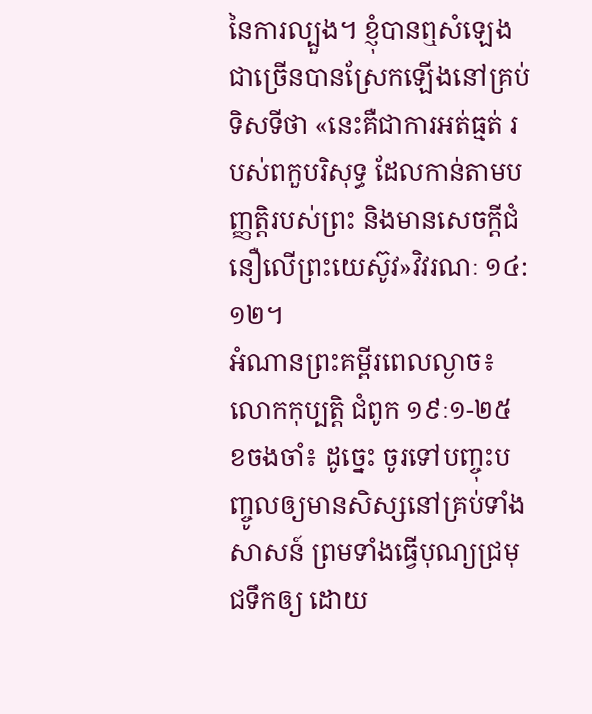នៃការល្បួង។ ខ្ញុំបានឮសំឡេងជាច្រើនបានស្រែកឡើងនៅគ្រប់ទិសទីថា «នេះគឺជាការអត់ធ្មត់ របស់ពកួបរិសុទ្ធ ដែលកាន់តាមបញ្ញត្តិរបស់ព្រះ និងមានសេចក្តីជំនឿលើព្រះយេស៊ូវ»វិវរណៈ ១៤:១២។
អំណានព្រះគម្ពីរពេលល្ងាច៖ លោកកុប្បតិ្ត ជំពូក ១៩ៈ១-២៥
ខចងចាំ៖ ដូច្នេះ ចូរទៅបញ្ចុះបញ្ចូលឲ្យមានសិស្សនៅគ្រប់ទាំងសាសន៍ ព្រមទាំងធ្វើបុណ្យជ្រមុជទឹកឲ្យ ដោយ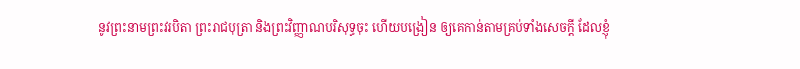នូវព្រះនាមព្រះវរបិតា ព្រះរាជបុត្រា និងព្រះវិញ្ញាណបរិសុទ្ធចុះ ហើយបង្រៀន ឲ្យគេកាន់តាមគ្រប់ទាំងសេចក្តី ដែលខ្ញុំ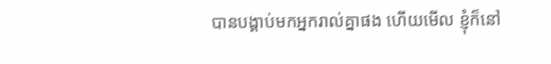បានបង្គាប់មកអ្នករាល់គ្នាផង ហើយមើល ខ្ញុំក៏នៅ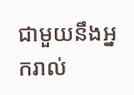ជាមួយនឹងអ្នករាល់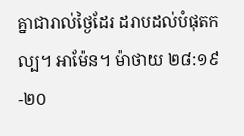គ្នាជារាល់ថ្ងៃដែរ ដរាបដល់បំផុតកល្ប។ អាម៉ែន។ ម៉ាថាយ ២៨:១៩-២០